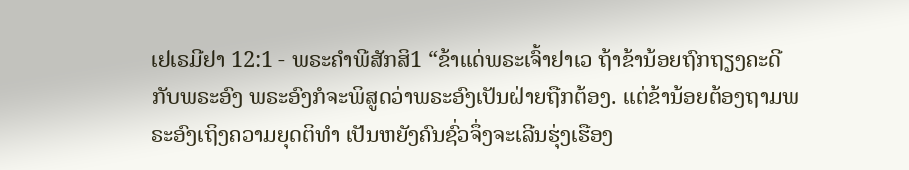ເຢເຣມີຢາ 12:1 - ພຣະຄຳພີສັກສິ1 “ຂ້າແດ່ພຣະເຈົ້າຢາເວ ຖ້າຂ້ານ້ອຍຖົກຖຽງຄະດີກັບພຣະອົງ ພຣະອົງກໍຈະພິສູດວ່າພຣະອົງເປັນຝ່າຍຖືກຕ້ອງ. ແຕ່ຂ້ານ້ອຍຕ້ອງຖາມພຣະອົງເຖິງຄວາມຍຸດຕິທຳ ເປັນຫຍັງຄົນຊົ່ວຈຶ່ງຈະເລີນຮຸ່ງເຮືອງ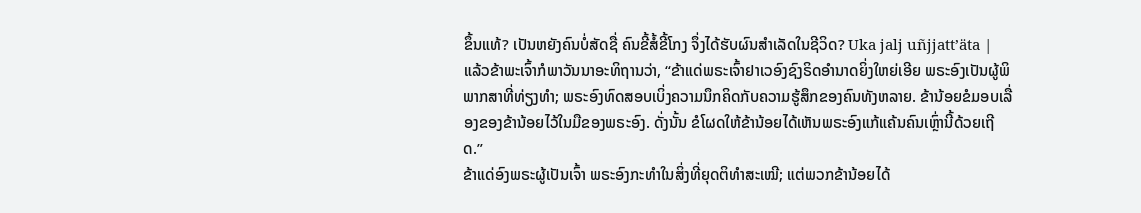ຂຶ້ນແທ້? ເປັນຫຍັງຄົນບໍ່ສັດຊື່ ຄົນຂີ້ສໍ້ຂີ້ໂກງ ຈຶ່ງໄດ້ຮັບຜົນສຳເລັດໃນຊີວິດ? Uka jalj uñjjattʼäta |
ແລ້ວຂ້າພະເຈົ້າກໍພາວັນນາອະທິຖານວ່າ, “ຂ້າແດ່ພຣະເຈົ້າຢາເວອົງຊົງຣິດອຳນາດຍິ່ງໃຫຍ່ເອີຍ ພຣະອົງເປັນຜູ້ພິພາກສາທີ່ທ່ຽງທຳ; ພຣະອົງທົດສອບເບິ່ງຄວາມນຶກຄິດກັບຄວາມຮູ້ສຶກຂອງຄົນທັງຫລາຍ. ຂ້ານ້ອຍຂໍມອບເລື່ອງຂອງຂ້ານ້ອຍໄວ້ໃນມືຂອງພຣະອົງ. ດັ່ງນັ້ນ ຂໍໂຜດໃຫ້ຂ້ານ້ອຍໄດ້ເຫັນພຣະອົງແກ້ແຄ້ນຄົນເຫຼົ່ານີ້ດ້ວຍເຖີດ.”
ຂ້າແດ່ອົງພຣະຜູ້ເປັນເຈົ້າ ພຣະອົງກະທຳໃນສິ່ງທີ່ຍຸດຕິທຳສະເໝີ; ແຕ່ພວກຂ້ານ້ອຍໄດ້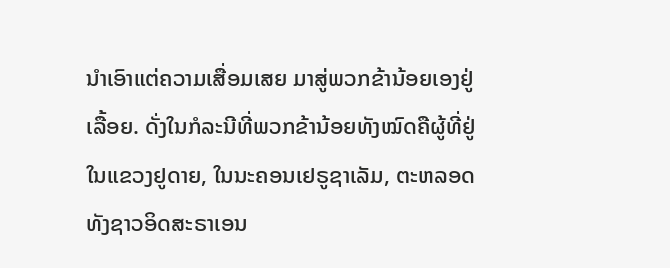ນຳເອົາແຕ່ຄວາມເສື່ອມເສຍ ມາສູ່ພວກຂ້ານ້ອຍເອງຢູ່ເລື້ອຍ. ດັ່ງໃນກໍລະນີທີ່ພວກຂ້ານ້ອຍທັງໝົດຄືຜູ້ທີ່ຢູ່ໃນແຂວງຢູດາຍ, ໃນນະຄອນເຢຣູຊາເລັມ, ຕະຫລອດທັງຊາວອິດສະຣາເອນ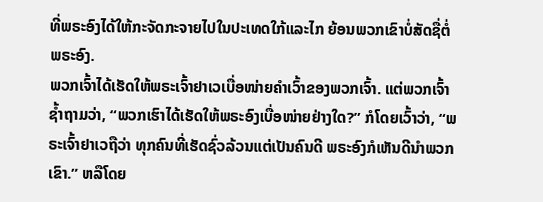ທີ່ພຣະອົງໄດ້ໃຫ້ກະຈັດກະຈາຍໄປໃນປະເທດໃກ້ແລະໄກ ຍ້ອນພວກເຂົາບໍ່ສັດຊື່ຕໍ່ພຣະອົງ.
ພວກເຈົ້າໄດ້ເຮັດໃຫ້ພຣະເຈົ້າຢາເວເບື່ອໜ່າຍຄຳເວົ້າຂອງພວກເຈົ້າ. ແຕ່ພວກເຈົ້າຊໍ້າຖາມວ່າ, “ພວກເຮົາໄດ້ເຮັດໃຫ້ພຣະອົງເບື່ອໜ່າຍຢ່າງໃດ?” ກໍໂດຍເວົ້າວ່າ, “ພຣະເຈົ້າຢາເວຖືວ່າ ທຸກຄົນທີ່ເຮັດຊົ່ວລ້ວນແຕ່ເປັນຄົນດີ ພຣະອົງກໍເຫັນດີນຳພວກເຂົາ.” ຫລືໂດຍ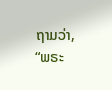ຖາມວ່າ, “ພຣະ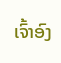ເຈົ້າອົງ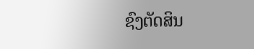ຊົງຕັດສິນ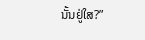ນັ້ນຢູ່ໃສ?”